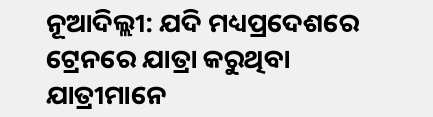ନୂଆଦିଲ୍ଲୀ: ଯଦି ମଧ୍ୟପ୍ରଦେଶରେ ଟ୍ରେନରେ ଯାତ୍ରା କରୁଥିବା ଯାତ୍ରୀମାନେ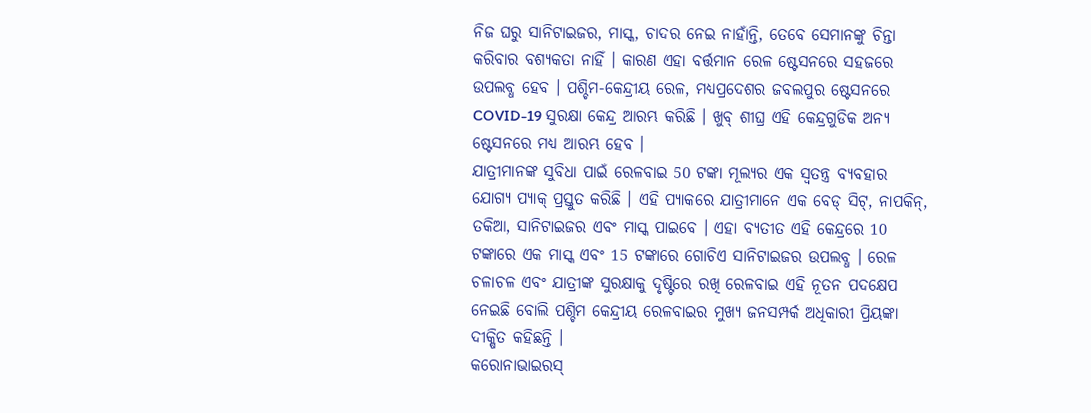ନିଜ ଘରୁ ସାନିଟାଇଜର, ମାସ୍କ, ଚାଦର ନେଇ ନାହାଁନ୍ତି, ତେବେ ସେମାନଙ୍କୁ ଚିନ୍ତା କରିବାର ବଶ୍ୟକତା ନାହିଁ । କାରଣ ଏହା ବର୍ତ୍ତମାନ ରେଳ ଷ୍ଟେସନରେ ସହଜରେ ଉପଲବ୍ଧ ହେବ । ପଶ୍ଚିମ-କେନ୍ଦ୍ରୀୟ ରେଳ, ମଧ୍ୟପ୍ରଦେଶର ଜବଲପୁର ଷ୍ଟେସନରେ COVID-19 ସୁରକ୍ଷା କେନ୍ଦ୍ର ଆରମ୍ଭ କରିଛି । ଖୁବ୍ ଶୀଘ୍ର ଏହି କେନ୍ଦ୍ରଗୁଡିକ ଅନ୍ୟ ଷ୍ଟେସନରେ ମଧ୍ୟ ଆରମ୍ଭ ହେବ ।
ଯାତ୍ରୀମାନଙ୍କ ସୁବିଧା ପାଇଁ ରେଳବାଇ 50 ଟଙ୍କା ମୂଲ୍ୟର ଏକ ସ୍ୱତନ୍ତ୍ର ବ୍ୟବହାର ଯୋଗ୍ୟ ପ୍ୟାକ୍ ପ୍ରସ୍ତୁତ କରିଛି । ଏହି ପ୍ୟାକରେ ଯାତ୍ରୀମାନେ ଏକ ବେଡ୍ ସିଟ୍, ନାପକିନ୍, ତକିଆ, ସାନିଟାଇଜର ଏବଂ ମାସ୍କ ପାଇବେ । ଏହା ବ୍ୟତୀତ ଏହି କେନ୍ଦ୍ରରେ 10 ଟଙ୍କାରେ ଏକ ମାସ୍କ ଏବଂ 15 ଟଙ୍କାରେ ଗୋଚିଏ ସାନିଟାଇଜର ଉପଲବ୍ଧ । ରେଳ ଚଳାଚଳ ଏବଂ ଯାତ୍ରୀଙ୍କ ସୁରକ୍ଷାକୁ ଦୃଷ୍ଟିରେ ରଖି ରେଳବାଇ ଏହି ନୂତନ ପଦକ୍ଷେପ ନେଇଛି ବୋଲି ପଶ୍ଚିମ କେନ୍ଦ୍ରୀୟ ରେଳବାଇର ମୁଖ୍ୟ ଜନସମ୍ପର୍କ ଅଧିକାରୀ ପ୍ରିୟଙ୍କା ଦୀକ୍ଷିତ କହିଛନ୍ତି ।
କରୋନାଭାଇରସ୍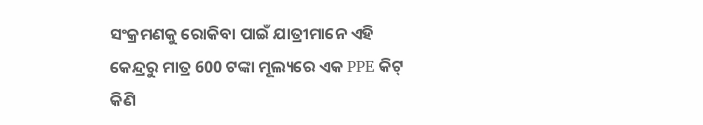ସଂକ୍ରମଣକୁ ରୋକିବା ପାଇଁ ଯାତ୍ରୀମାନେ ଏହି କେନ୍ଦ୍ରରୁ ମାତ୍ର 600 ଟଙ୍କା ମୂଲ୍ୟରେ ଏକ PPE କିଟ୍ କିଣି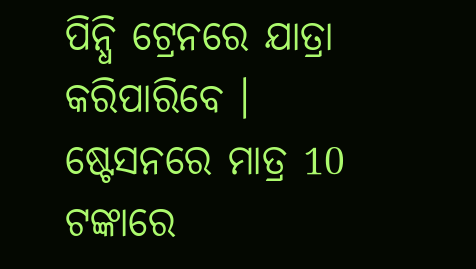ପିନ୍ଧି ଟ୍ରେନରେ ଯାତ୍ରା କରିପାରିବେ । ଷ୍ଟେସନରେ ମାତ୍ର 10 ଟଙ୍କାରେ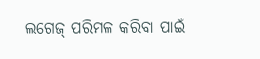ଲଗେଜ୍ ପରିମଳ କରିବା ପାଇଁ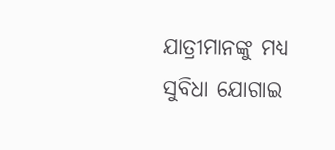ଯାତ୍ରୀମାନଙ୍କୁ ମଧ୍ୟ ସୁବିଧା ଯୋଗାଇ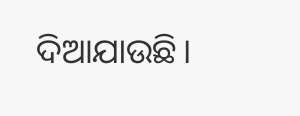ଦିଆଯାଉଛି।